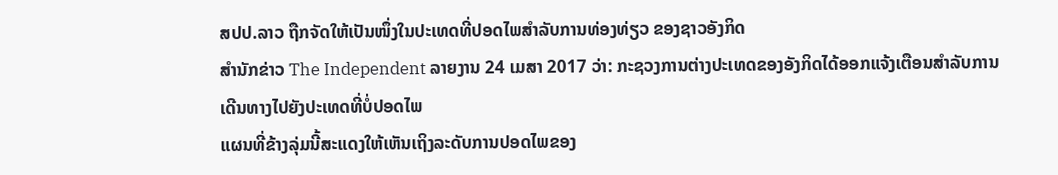ສປປ.ລາວ ຖືກຈັດໃຫ້ເປັນໜຶ່ງໃນປະເທດທີ່ປອດໄພສຳລັບການທ່ອງທ່ຽວ ຂອງຊາວອັງກິດ
ສຳນັກຂ່າວ The Independent ລາຍງານ 24 ເມສາ 2017 ວ່າ: ກະຊວງການຕ່າງປະເທດຂອງອັງກິດໄດ້ອອກແຈ້ງເຕືອນສຳລັບການເດີນທາງໄປຍັງປະເທດທີ່ບໍ່ປອດໄພ
ແຜນທີ່ຂ້າງລຸ່ມນີ້ສະແດງໃຫ້ເຫັນເຖິງລະດັບການປອດໄພຂອງ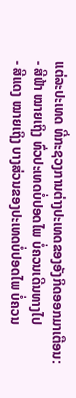ແຕ່ລະປະເທດ ທີ່ກະຊວງການຕ່າງປະເທດຂອງອັງກິດອອກມາເຕືອນ:
- ສີຟ້າ ໝາຍເຖິງ ທົ່ວປະເທດບໍ່ປອດໄພ ບໍ່ຄວນເດີນທາງໄປ
- ສີແດງ ໝາຍເຖິງ ບາງສ່ວນຂອງປະເທດບໍ່ປອດໄພ ບໍ່ຄວນ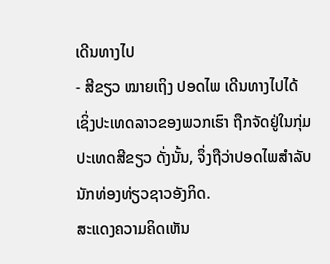ເດີນທາງໄປ
- ສີຂຽວ ໝາຍເຖິງ ປອດໄພ ເດີນທາງໄປໄດ້
ເຊິ່ງປະເທດລາວຂອງພວກເຮົາ ຖືກຈັດຢູ່ໃນກຸ່ມປະເທດສີຂຽວ ດັ່ງນັ້ນ, ຈຶ່ງຖືວ່າປອດໄພສຳລັບນັກທ່ອງທ່ຽວຊາວອັງກິດ.
ສະແດງຄວາມຄິດເຫັນ